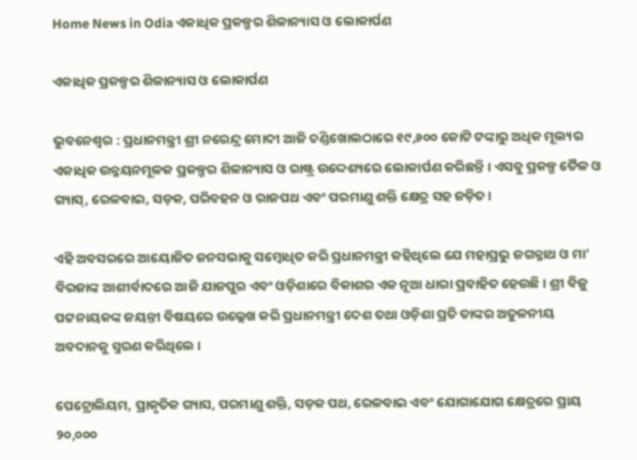Home News in Odia ଏକାଧିକ ପ୍ରକଳ୍ପର ଶିଳାନ୍ୟାସ ଓ ଲୋକାର୍ପଣ

ଏକାଧିକ ପ୍ରକଳ୍ପର ଶିଳାନ୍ୟାସ ଓ ଲୋକାର୍ପଣ

ଭୁବନେଶ୍ୱର : ପ୍ରଧାନମନ୍ତ୍ରୀ ଶ୍ରୀ ନରେନ୍ଦ୍ର ମୋଦୀ ଆଜି ଚଣ୍ଡିଖୋଲଠାରେ ୧୯,୬୦୦ କୋଟି ଟଙ୍କାରୁ ଅଧିକ ମୂଲ୍ୟର ଏକାଧିକ ଉନ୍ନୟନମୂଳକ ପ୍ରକଳ୍ପର ଶିଳାନ୍ୟାସ ଓ ରାଷ୍ଟ୍ର ଉଦ୍ଦେଶ୍ୟରେ ଲୋକାର୍ପଣ କରିଛନ୍ତି । ଏସବୁ ପ୍ରକଳ୍ପ ତୈଳ ଓ ଗ୍ୟାସ୍, ରେଳବାଇ, ସଡ଼କ, ପରିବହନ ଓ ରାଜପଥ ଏବଂ ପରମାଣୁ ଶକ୍ତି କ୍ଷେତ୍ର ସହ ଜଡ଼ିତ ।

ଏହି ଅବସରରେ ଆୟୋଜିତ ଜନସଭାକୁ ସମ୍ବୋଧିତ କରି ପ୍ରଧାନମନ୍ତ୍ରୀ କହିଥିଲେ ଯେ ମହାପ୍ରଭୁ ଜଗନ୍ନାଥ ଓ ମା’ ବିରଜାଙ୍କ ଆଶୀର୍ବାଦରେ ଆଜି ଯାଜପୁର ଏବଂ ଓଡ଼ିଶାରେ ବିକାଶର ଏକ ନୂଆ ଧାରା ପ୍ରବାହିତ ହେଉଛି। ଶ୍ରୀ ବିଜୁ ପଟ୍ଟନାୟକଙ୍କ ଜୟନ୍ତୀ ବିଷୟରେ ଉଲ୍ଲେଖ କରି ପ୍ରଧାନମନ୍ତ୍ରୀ ଦେଶ ତଥା ଓଡ଼ିଶା ପ୍ରତି ତାଙ୍କର ଅତୁଳନୀୟ ଅବଦାନକୁ ସ୍ମରଣ କରିଥିଲେ ।

ପେଟ୍ରୋଲିୟମ, ପ୍ରାକୃତିକ ଗ୍ୟାସ, ପରମାଣୁ ଶକ୍ତି, ସଡ଼କ ପଥ, ରେଳବାଇ ଏବଂ ଯୋଗାଯୋଗ କ୍ଷେତ୍ରରେ ପ୍ରାୟ ୨୦,୦୦୦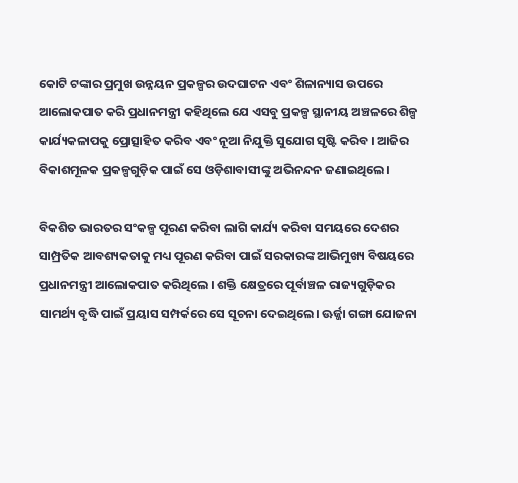କୋଟି ଟଙ୍କାର ପ୍ରମୁଖ ଉନ୍ନୟନ ପ୍ରକଳ୍ପର ଉଦଘାଟନ ଏବଂ ଶିଳାନ୍ୟାସ ଉପରେ ଆଲୋକପାତ କରି ପ୍ରଧାନମନ୍ତ୍ରୀ କହିଥିଲେ ଯେ ଏସବୁ ପ୍ରକଳ୍ପ ସ୍ଥାନୀୟ ଅଞ୍ଚଳରେ ଶିଳ୍ପ କାର୍ଯ୍ୟକଳାପକୁ ପ୍ରୋତ୍ସାହିତ କରିବ ଏବଂ ନୂଆ ନିଯୁକ୍ତି ସୁଯୋଗ ସୃଷ୍ଟି କରିବ । ଆଜିର ବିକାଶମୂଳକ ପ୍ରକଳ୍ପଗୁଡ଼ିକ ପାଇଁ ସେ ଓଡ଼ିଶାବାସୀଙ୍କୁ ଅଭିନନ୍ଦନ ଜଣାଇଥିଲେ।

ବିକଶିତ ଭାରତର ସଂକଳ୍ପ ପୂରଣ କରିବା ଲାଗି କାର୍ଯ୍ୟ କରିବା ସମୟରେ ଦେଶର ସାମ୍ପ୍ରତିକ ଆବଶ୍ୟକତାକୁ ମଧ୍ୟ ପୂରଣ କରିବା ପାଇଁ ସରକାରଙ୍କ ଆଭିମୁଖ୍ୟ ବିଷୟରେ ପ୍ରଧାନମନ୍ତ୍ରୀ ଆଲୋକପାତ କରିଥିଲେ । ଶକ୍ତି କ୍ଷେତ୍ରରେ ପୂର୍ବାଞ୍ଚଳ ରାଜ୍ୟଗୁଡ଼ିକର ସାମର୍ଥ୍ୟ ବୃଦ୍ଧି ପାଇଁ ପ୍ରୟାସ ସମ୍ପର୍କରେ ସେ ସୂଚନା ଦେଇଥିଲେ। ଊର୍ଜ୍ଜା ଗଙ୍ଗା ଯୋଜନା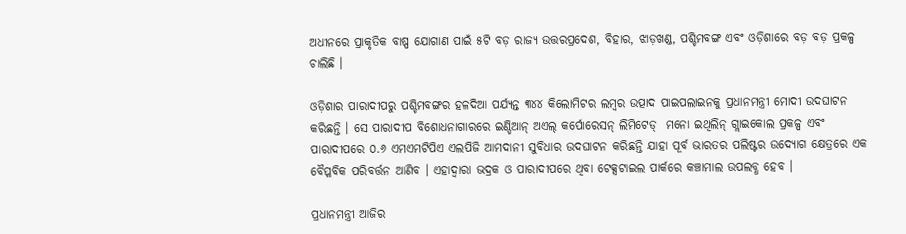ଅଧୀନରେ ପ୍ରାକୃତିକ ବାଷ୍ପ ଯୋଗାଣ ପାଇଁ ୫ଟି ବଡ଼ ରାଜ୍ୟ ଉତ୍ତରପ୍ରଦେଶ, ବିହାର, ଝାଡ଼ଖଣ୍ଡ, ପଶ୍ଚିମବଙ୍ଗ ଏବଂ ଓଡ଼ିଶାରେ ବଡ଼ ବଡ଼ ପ୍ରକଳ୍ପ ଚାଲିଛି ।

ଓଡ଼ିଶାର ପାରାଦୀପରୁ ପଶ୍ଚିମବଙ୍ଗର ହଳଦିଆ ପର୍ଯ୍ୟନ୍ତ ୩୪୪ କିଲୋମିଟର ଲମ୍ବର ଉତ୍ପାଦ ପାଇପଲାଇନକୁ ପ୍ରଧାନମନ୍ତ୍ରୀ ମୋଦୀ ଉଦଘାଟନ କରିଛନ୍ତି । ସେ ପାରାଦୀପ ବିଶୋଧନାଗାରରେ ଇଣ୍ଡିଆନ୍ ଅଏଲ୍ କର୍ପୋରେସନ୍ ଲିମିଟେଡ୍  ମନୋ ଇଥିଲିନ୍ ଗ୍ଲାଇକୋଲ ପ୍ରକଳ୍ପ ଏବଂ ପାରାଦୀପରେ ୦.୬ ଏମଏମଟିପିଏ ଏଲପିଜି ଆମଦାନୀ ସୁବିଧାର ଉଦଘାଟନ କରିଛନ୍ତି ଯାହା ପୂର୍ବ ଭାରତର ପଲିଷ୍ଟର ଉଦ୍ୟୋଗ କ୍ଷେତ୍ରରେ ଏକ ବୈପ୍ଳବିକ ପରିବର୍ତ୍ତନ ଆଣିବ । ଏହାଦ୍ୱାରା ଭଦ୍ରକ ଓ ପାରାଦୀପରେ ଥିବା ଟେକ୍ସଟାଇଲ ପାର୍କରେ କଞ୍ଚାମାଲ ଉପଲବ୍ଧ ହେବ ।

ପ୍ରଧାନମନ୍ତ୍ରୀ ଆଜିର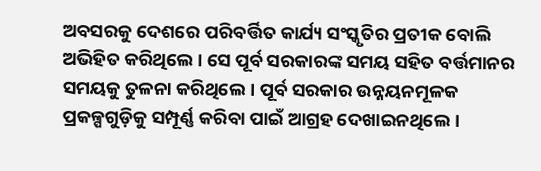ଅବସରକୁ ଦେଶରେ ପରିବର୍ତ୍ତିତ କାର୍ଯ୍ୟ ସଂସ୍କୃତିର ପ୍ରତୀକ ବୋଲି ଅଭିହିତ କରିଥିଲେ । ସେ ପୂର୍ବ ସରକାରଙ୍କ ସମୟ ସହିତ ବର୍ତ୍ତମାନର ସମୟକୁ ତୁଳନା କରିଥିଲେ। ପୂର୍ବ ସରକାର ଉନ୍ନୟନମୂଳକ ପ୍ରକଳ୍ପଗୁଡ଼ିକୁ ସମ୍ପୂର୍ଣ୍ଣ କରିବା ପାଇଁ ଆଗ୍ରହ ଦେଖାଇନଥିଲେ।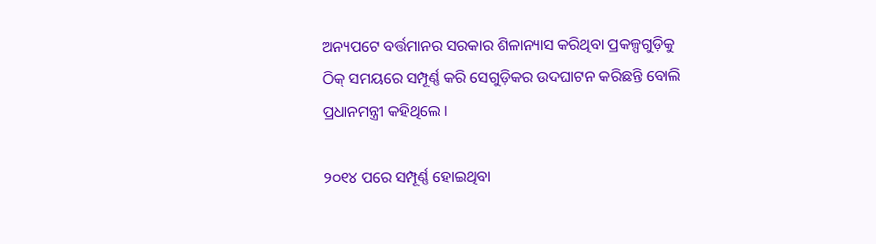ଅନ୍ୟପଟେ ବର୍ତ୍ତମାନର ସରକାର ଶିଳାନ୍ୟାସ କରିଥିବା ପ୍ରକଳ୍ପଗୁଡ଼ିକୁ ଠିକ୍‌ ସମୟରେ ସମ୍ପୂର୍ଣ୍ଣ କରି ସେଗୁଡ଼ିକର ଉଦଘାଟନ କରିଛନ୍ତି ବୋଲି ପ୍ରଧାନମନ୍ତ୍ରୀ କହିଥିଲେ ।

୨୦୧୪ ପରେ ସମ୍ପୂର୍ଣ୍ଣ ହୋଇଥିବା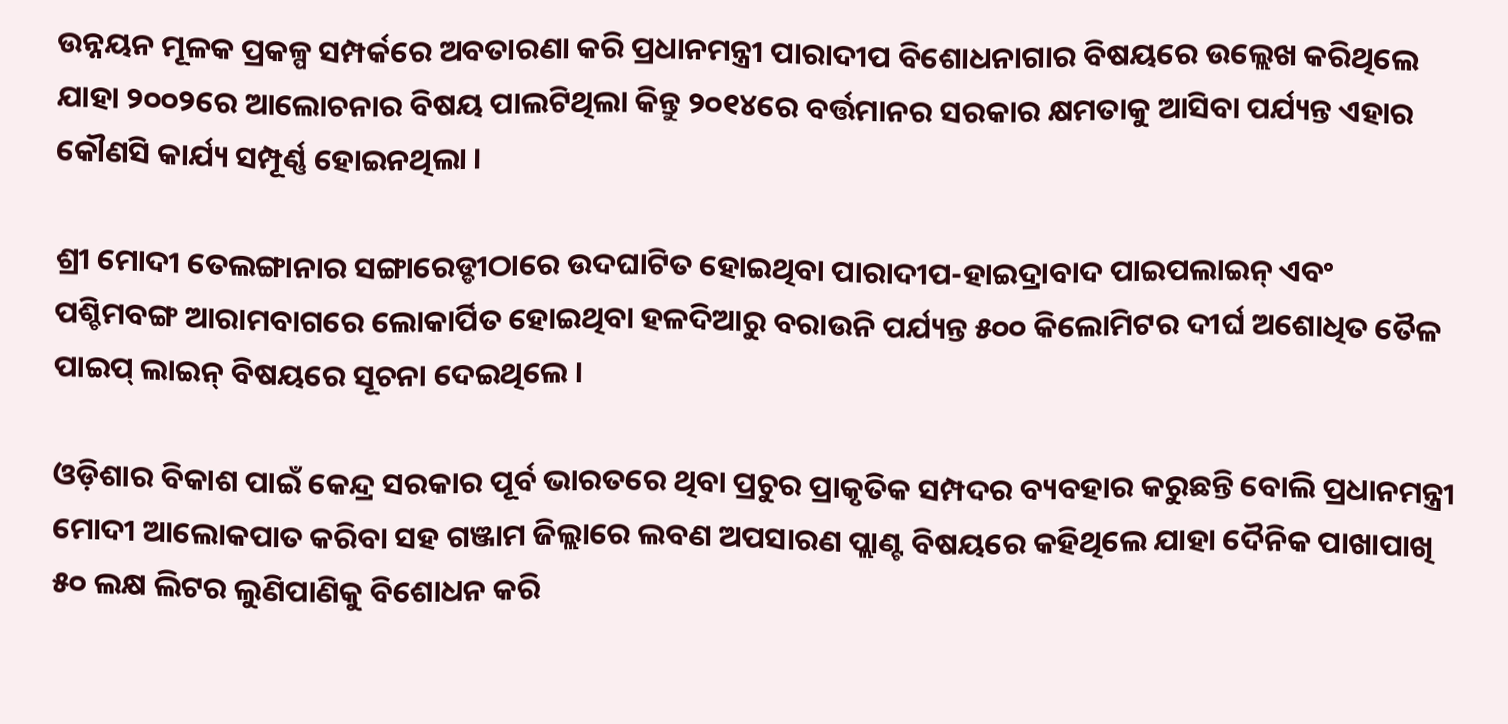ଉନ୍ନୟନ ମୂଳକ ପ୍ରକଳ୍ପ ସମ୍ପର୍କରେ ଅବତାରଣା କରି ପ୍ରଧାନମନ୍ତ୍ରୀ ପାରାଦୀପ ବିଶୋଧନାଗାର ବିଷୟରେ ଉଲ୍ଲେଖ କରିଥିଲେ ଯାହା ୨୦୦୨ରେ ଆଲୋଚନାର ବିଷୟ ପାଲଟିଥିଲା କିନ୍ତୁ ୨୦୧୪ରେ ବର୍ତ୍ତମାନର ସରକାର କ୍ଷମତାକୁ ଆସିବା ପର୍ଯ୍ୟନ୍ତ ଏହାର କୌଣସି କାର୍ଯ୍ୟ ସମ୍ପୂର୍ଣ୍ଣ ହୋଇନଥିଲା ।

ଶ୍ରୀ ମୋଦୀ ତେଲଙ୍ଗାନାର ସଙ୍ଗାରେଡ୍ଡୀଠାରେ ଉଦଘାଟିତ ହୋଇଥିବା ପାରାଦୀପ-ହାଇଦ୍ରାବାଦ ପାଇପଲାଇନ୍ ଏବଂ  ପଶ୍ଚିମବଙ୍ଗ ଆରାମବାଗରେ ଲୋକାର୍ପିତ ହୋଇଥିବା ହଳଦିଆରୁ ବରାଉନି ପର୍ଯ୍ୟନ୍ତ ୫୦୦ କିଲୋମିଟର ଦୀର୍ଘ ଅଶୋଧିତ ତୈଳ ପାଇପ୍ ଲାଇନ୍ ବିଷୟରେ ସୂଚନା ଦେଇଥିଲେ ।

ଓଡ଼ିଶାର ବିକାଶ ପାଇଁ କେନ୍ଦ୍ର ସରକାର ପୂର୍ବ ଭାରତରେ ଥିବା ପ୍ରଚୁର ପ୍ରାକୃତିକ ସମ୍ପଦର ବ୍ୟବହାର କରୁଛନ୍ତି ବୋଲି ପ୍ରଧାନମନ୍ତ୍ରୀ ମୋଦୀ ଆଲୋକପାତ କରିବା ସହ ଗଞ୍ଜାମ ଜିଲ୍ଲାରେ ଲବଣ ଅପସାରଣ ପ୍ଲାଣ୍ଟ ବିଷୟରେ କହିଥିଲେ ଯାହା ଦୈନିକ ପାଖାପାଖି ୫୦ ଲକ୍ଷ ଲିଟର ଲୁଣିପାଣିକୁ ବିଶୋଧନ କରି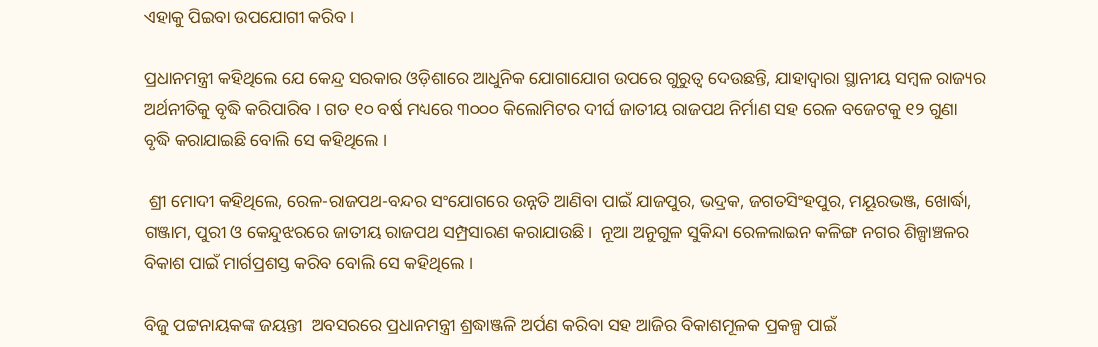ଏହାକୁ ପିଇବା ଉପଯୋଗୀ କରିବ ।

ପ୍ରଧାନମନ୍ତ୍ରୀ କହିଥିଲେ ଯେ କେନ୍ଦ୍ର ସରକାର ଓଡ଼ିଶାରେ ଆଧୁନିକ ଯୋଗାଯୋଗ ଉପରେ ଗୁରୁତ୍ୱ ଦେଉଛନ୍ତି, ଯାହାଦ୍ୱାରା ସ୍ଥାନୀୟ ସମ୍ବଳ ରାଜ୍ୟର ଅର୍ଥନୀତିକୁ ବୃଦ୍ଧି କରିପାରିବ । ଗତ ୧୦ ବର୍ଷ ମଧ୍ୟରେ ୩୦୦୦ କିଲୋମିଟର ଦୀର୍ଘ ଜାତୀୟ ରାଜପଥ ନିର୍ମାଣ ସହ ରେଳ ବଜେଟକୁ ୧୨ ଗୁଣା ବୃଦ୍ଧି କରାଯାଇଛି ବୋଲି ସେ କହିଥିଲେ ।

 ଶ୍ରୀ ମୋଦୀ କହିଥିଲେ, ରେଳ-ରାଜପଥ-ବନ୍ଦର ସଂଯୋଗରେ ଉନ୍ନତି ଆଣିବା ପାଇଁ ଯାଜପୁର, ଭଦ୍ରକ, ଜଗତସିଂହପୁର, ମୟୂରଭଞ୍ଜ, ଖୋର୍ଦ୍ଧା, ଗଞ୍ଜାମ, ପୁରୀ ଓ କେନ୍ଦୁଝରରେ ଜାତୀୟ ରାଜପଥ ସମ୍ପ୍ରସାରଣ କରାଯାଉଛି।  ନୂଆ ଅନୁଗୁଳ ସୁକିନ୍ଦା ରେଳଲାଇନ କଳିଙ୍ଗ ନଗର ଶିଳ୍ପାଞ୍ଚଳର ବିକାଶ ପାଇଁ ମାର୍ଗପ୍ରଶସ୍ତ କରିବ ବୋଲି ସେ କହିଥିଲେ ।

ବିଜୁ ପଟ୍ଟନାୟକଙ୍କ ଜୟନ୍ତୀ  ଅବସରରେ ପ୍ରଧାନମନ୍ତ୍ରୀ ଶ୍ରଦ୍ଧାଞ୍ଜଳି ଅର୍ପଣ କରିବା ସହ ଆଜିର ବିକାଶମୂଳକ ପ୍ରକଳ୍ପ ପାଇଁ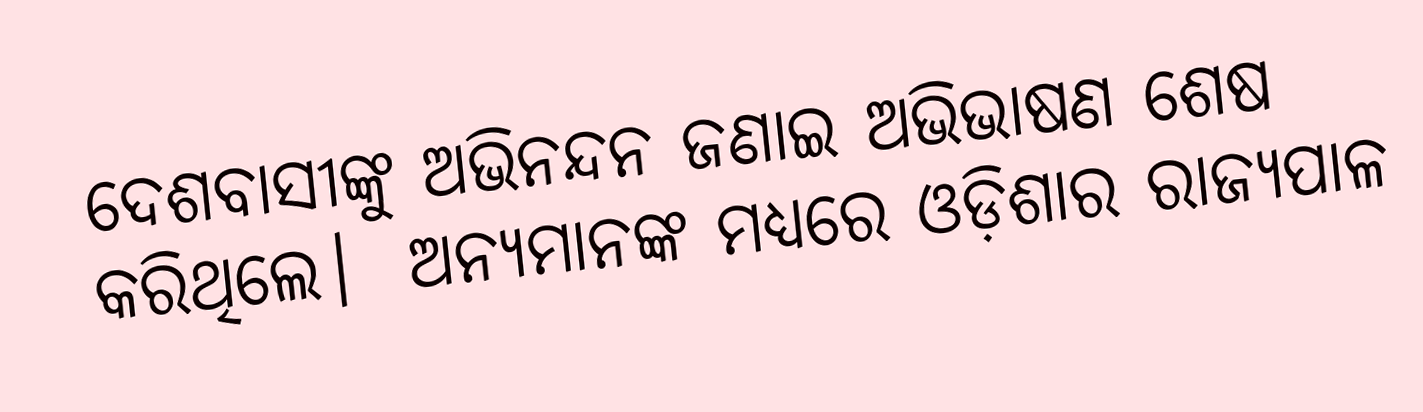ଦେଶବାସୀଙ୍କୁ ଅଭିନନ୍ଦନ ଜଣାଇ ଅଭିଭାଷଣ ଶେଷ କରିଥିଲେ।  ଅନ୍ୟମାନଙ୍କ ମଧ୍ୟରେ ଓଡ଼ିଶାର ରାଜ୍ୟପାଳ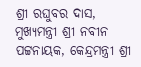ଶ୍ରୀ ରଘୁବର ଦାସ, ମୁଖ୍ୟମନ୍ତ୍ରୀ ଶ୍ରୀ ନବୀନ ପଟ୍ଟନାୟକ, କେନ୍ଦ୍ରମନ୍ତ୍ରୀ ଶ୍ରୀ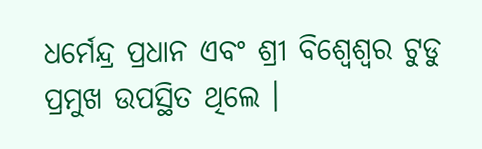ଧର୍ମେନ୍ଦ୍ର ପ୍ରଧାନ ଏବଂ ଶ୍ରୀ ବିଶ୍ୱେଶ୍ୱର ଟୁଡୁ ପ୍ରମୁଖ ଉପସ୍ଥିତ ଥିଲେ ।